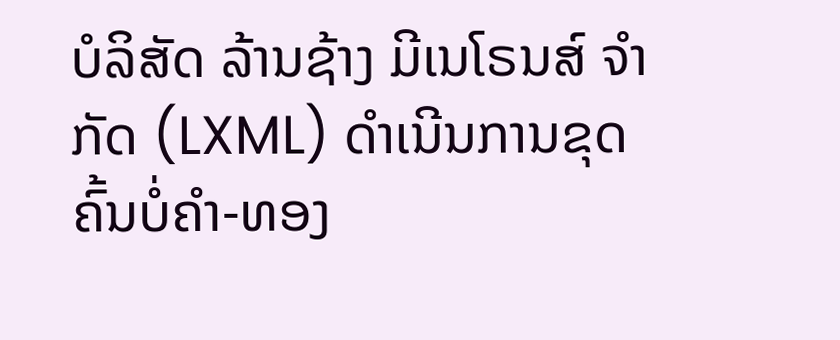ບໍລິສັດ ລ້ານຊ້າງ ມີເນໂຣນສ໌ ຈຳກັດ (LXML) ດຳເນີນການຂຸດຄົ້ນບໍ່ຄຳ-ທອງ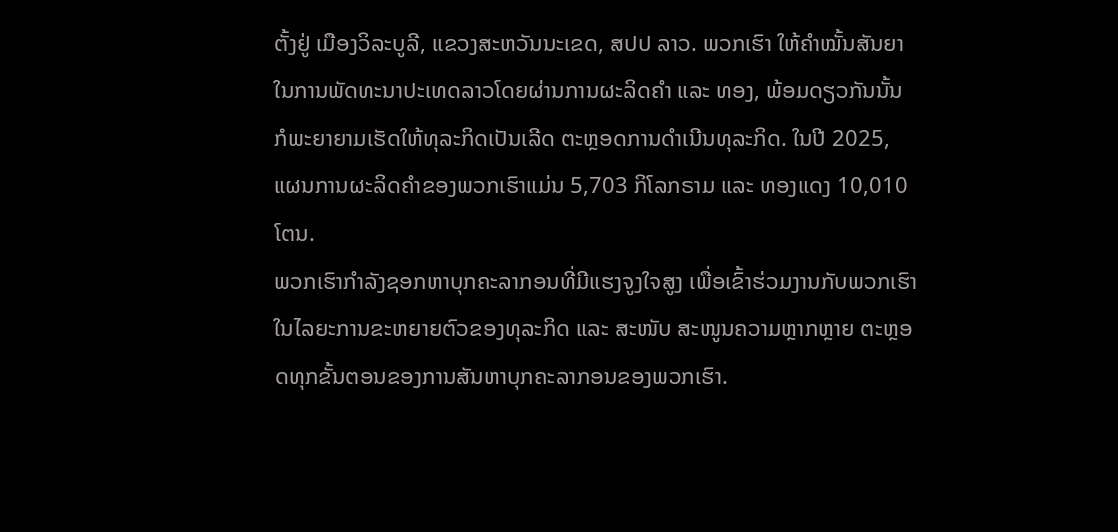ຕັ້ງຢູ່ ເມືອງວິລະບູລີ, ແຂວງສະຫວັນນະເຂດ, ສປປ ລາວ. ພວກເຮົາ ໃຫ້ຄຳໝັ້ນສັນຍາໃນການພັດທະນາປະເທດລາວໂດຍຜ່ານການຜະລິດຄຳ ແລະ ທອງ, ພ້ອມດຽວກັນນັ້ນ ກໍພະຍາຍາມເຮັດໃຫ້ທຸລະກິດເປັນເລີດ ຕະຫຼອດການດຳເນີນທຸລະກິດ. ໃນປີ 2025, ແຜນການຜະລິດຄຳຂອງພວກເຮົາແມ່ນ 5,703 ກິໂລກຣາມ ແລະ ທອງແດງ 10,010 ໂຕນ.
ພວກເຮົາກໍາລັງຊອກຫາບຸກຄະລາກອນທີ່ມີແຮງຈູງໃຈສູງ ເພື່ອເຂົ້າຮ່ວມງານກັບພວກເຮົາ ໃນໄລຍະການຂະຫຍາຍຕົວຂອງທຸລະກິດ ແລະ ສະໜັບ ສະໜູນຄວາມຫຼາກຫຼາຍ ຕະຫຼອດທຸກຂັ້ນຕອນຂອງການສັນຫາບຸກຄະລາກອນຂອງພວກເຮົາ.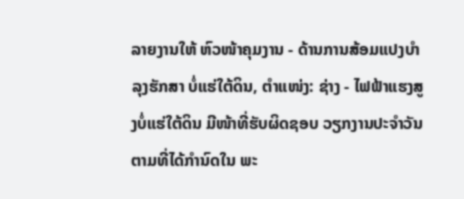ລາຍງານໃຫ້ ຫົວໜ້າຄຸມງານ - ດ້ານການສ້ອມແປງບຳລຸງຮັກສາ ບໍ່ແຮ່ໃຕ້ດິນ, ຕຳແໜ່ງ: ຊ່າງ - ໄຟຟ້າແຮງສູງບໍ່ແຮ່ໃຕ້ດິນ ມີໜ້າທີ່ຮັບຜິດຊອບ ວຽກງານປະຈຳວັນຕາມທີ່ໄດ້ກຳນົດໃນ ພະ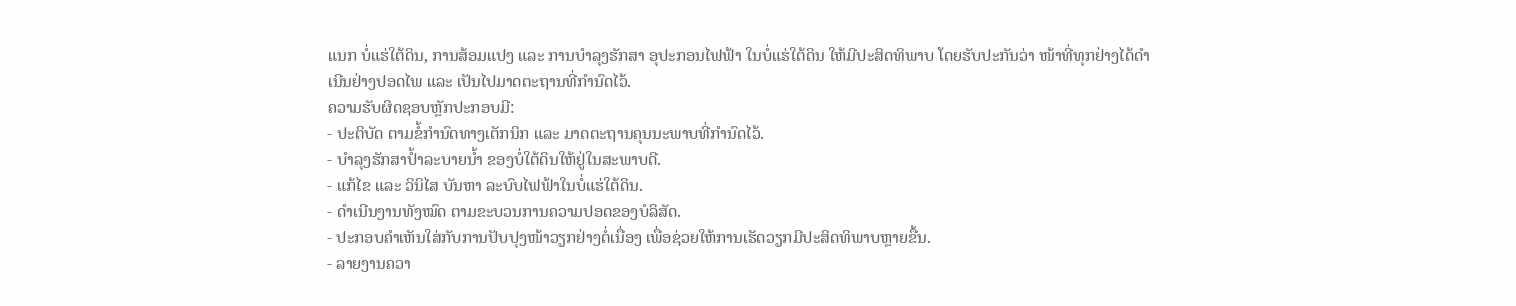ແນກ ບໍ່ແຮ່ໃຕ້ດິນ, ການສ້ອມແປງ ແລະ ການບຳລຸງຮັກສາ ອຸປະກອນໄຟຟ້າ ໃນບໍ່ແຮ່ໃຕ້ດິນ ໃຫ້ມີປະສິດທິພາບ ໂດຍຮັບປະກັນວ່າ ໜ້າທີ່ທຸກຢ່າງໄດ້ດຳເນີນຢ່າງປອດໄພ ແລະ ເປັນໄປມາດຕະຖານທີ່ກຳນົດໄວ້.
ຄວາມຮັບຜິດຊອບຫຼັກປະກອບມີ:
- ປະຕິບັດ ຕາມຂໍ້ກຳນົດທາງເຕັກນິກ ແລະ ມາດຕະຖານຄຸນນະພາບທີ່ກຳນົດໄວ້.
- ບຳລຸງຮັກສາປໍ້າລະບາຍນ້ຳ ຂອງບໍ່ໃຕ້ດິນໃຫ້ຢູ່ໃນສະພາບດີ.
- ແກ້ໄຂ ແລະ ວິນິໄສ ບັນຫາ ລະບົບໄຟຟ້າໃນບໍ່ແຮ່ໃຕ້ດິນ.
- ດຳເນີນງານທັງໝົດ ຕາມຂະບວນການຄວາມປອດຂອງບໍລິສັດ.
- ປະກອບຄໍາເຫັນໃສ່ກັບການປັບປຸງໜ້າວຽກຢ່າງຕໍ່ເນື່ອງ ເພື່ອຊ່ວຍໃຫ້ການເຮັດວຽກມີປະສິດທິພາບຫຼາຍຂື້ນ.
- ລາຍງານຄວາ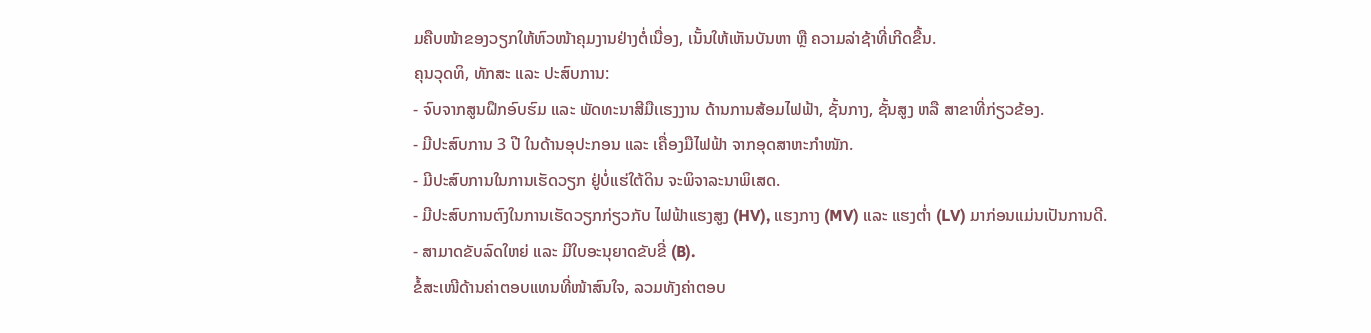ມຄືບໜ້າຂອງວຽກໃຫ້ຫົວໜ້າຄຸມງານຢ່າງຕໍ່ເນື່ອງ, ເນັ້ນໃຫ້ເຫັນບັນຫາ ຫຼື ຄວາມລ່າຊ້າທີ່ເກີດຂື້ນ.
ຄຸນວຸດທິ, ທັກສະ ແລະ ປະສົບການ:
- ຈົບຈາກສູນຝຶກອົບຮົມ ແລະ ພັດທະນາສີມືເເຮງງານ ດ້ານການສ້ອມໄຟຟ້າ, ຊັ້ນກາງ, ຊັ້ນສູງ ຫລື ສາຂາທີ່ກ່ຽວຂ້ອງ.
- ມີປະສົບການ 3 ປີ ໃນດ້ານອຸປະກອນ ແລະ ເຄື່ອງມືໄຟຟ້າ ຈາກອຸດສາຫະກໍາໜັກ.
- ມີປະສົບການໃນການເຮັດວຽກ ຢູ່ບໍ່ແຮ່ໃຕ້ດິນ ຈະພິຈາລະນາພິເສດ.
- ມີປະສົບການຕົງໃນການເຮັດວຽກກ່ຽວກັບ ໄຟຟ້າແຮງສູງ (HV), ແຮງກາງ (MV) ແລະ ແຮງຕ່ຳ (LV) ມາກ່ອນແມ່ນເປັນການດີ.
- ສາມາດຂັບລົດໃຫຍ່ ແລະ ມີໃບອະນຸຍາດຂັບຂີ່ (B).
ຂໍ້ສະເໜີດ້ານຄ່າຕອບແທນທີ່ໜ້າສົນໃຈ, ລວມທັງຄ່າຕອບ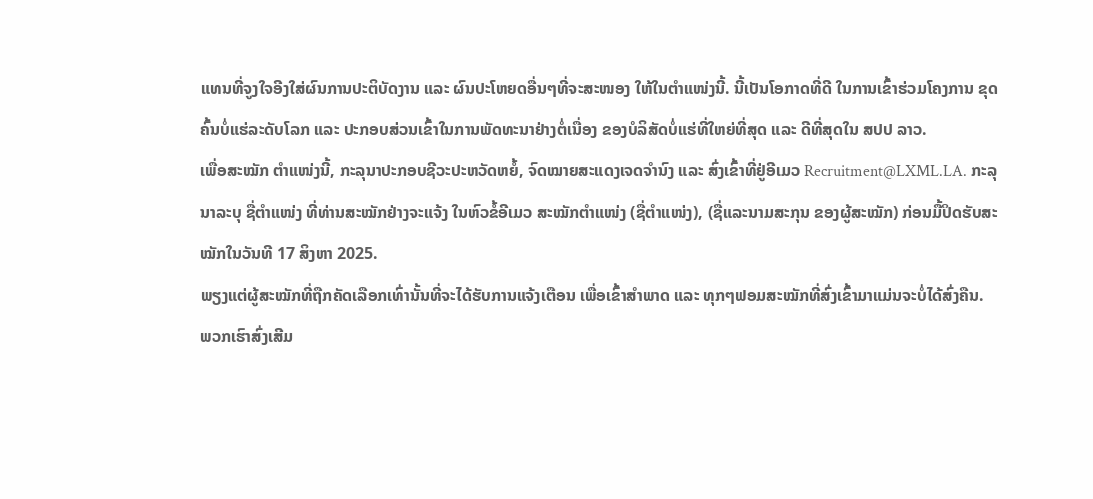ແທນທີ່ຈູງໃຈອີງໃສ່ຜົນການປະຕິບັດງານ ແລະ ຜົນປະໂຫຍດອື່ນໆທີ່ຈະສະໜອງ ໃຫ້ໃນຕຳແໜ່ງນີ້. ນີ້ເປັນໂອກາດທີ່ດີ ໃນການເຂົ້າຮ່ວມໂຄງການ ຂຸດຄົ້ນບໍ່ແຮ່ລະດັບໂລກ ແລະ ປະກອບສ່ວນເຂົ້າໃນການພັດທະນາຢ່າງຕໍ່ເນື່ອງ ຂອງບໍລິສັດບໍ່ແຮ່ທີ່ໃຫຍ່ທີ່ສຸດ ແລະ ດີທີ່ສຸດໃນ ສປປ ລາວ.
ເພື່ອສະໝັກ ຕຳແໜ່ງນີ້, ກະລຸນາປະກອບຊີວະປະຫວັດຫຍໍ້, ຈົດໝາຍສະແດງເຈດຈຳນົງ ແລະ ສົ່ງເຂົ້າທີ່ຢູ່ອີເມວ Recruitment@LXML.LA. ກະລຸນາລະບຸ ຊື່ຕຳແໜ່ງ ທີ່ທ່ານສະໝັກຢ່າງຈະແຈ້ງ ໃນຫົວຂໍ້ອີເມວ ສະໝັກຕຳແໜ່ງ (ຊື່ຕຳແໜ່ງ), (ຊື່ແລະນາມສະກຸນ ຂອງຜູ້ສະໝັກ) ກ່ອນມື້ປິດຮັບສະໝັກໃນວັນທີ 17 ສິງຫາ 2025.
ພຽງແຕ່ຜູ້ສະໝັກທີ່ຖືກຄັດເລືອກເທົ່ານັ້ນທີ່ຈະໄດ້ຮັບການແຈ້ງເຕືອນ ເພື່ອເຂົ້າສຳພາດ ແລະ ທຸກໆຟອມສະໝັກທີ່ສົ່ງເຂົ້າມາແມ່ນຈະບໍ່ໄດ້ສົ່ງຄືນ.
ພວກເຮົາສົ່ງເສີມ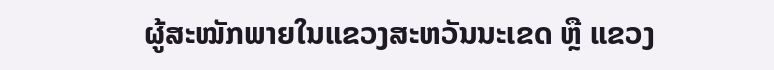ຜູ້ສະໝັກພາຍໃນແຂວງສະຫວັນນະເຂດ ຫຼື ແຂວງ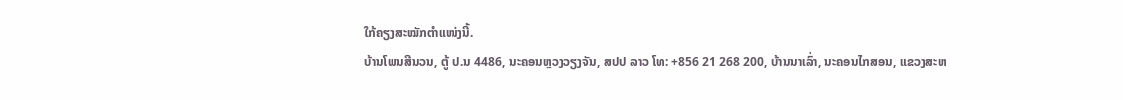ໃກ້ຄຽງສະໝັກຕຳແໜ່ງນີ້.
ບ້ານໂພນສີນວນ, ຕູ້ ປ.ນ 4486, ນະຄອນຫຼວງວຽງຈັນ, ສປປ ລາວ ໂທ: +856 21 268 200, ບ້ານນາເລົ່າ, ນະຄອນໄກສອນ, ແຂວງສະຫ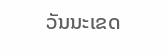ວັນນະເຂດ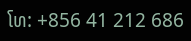ໂທ: +856 41 212 686